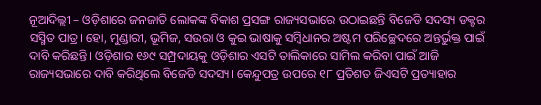ନୂଆଦିଲ୍ଲୀ – ଓଡ଼ିଶାରେ ଜନଜାତି ଲୋକଙ୍କ ବିକାଶ ପ୍ରସଙ୍ଗ ରାଜ୍ୟସଭାରେ ଉଠାଇଛନ୍ତି ବିଜେଡି ସଦସ୍ୟ ଡକ୍ଟର ସସ୍ମିତ ପାତ୍ର। ହୋ, ମୁଣ୍ଡାରୀ, ଭୂମିଜ, ସଉରା ଓ କୁଇ ଭାଷାକୁ ସମ୍ବିଧାନର ଅଷ୍ଟମ ପରିଚ୍ଛେଦରେ ଅନ୍ତର୍ଭୁକ୍ତ ପାଇଁ ଦାବି କରିଛନ୍ତି। ଓଡ଼ିଶାର ୧୬୯ ସମ୍ପ୍ରଦାୟକୁ ଓଡ଼ିଶାର ଏସଟି ତାଲିକାରେ ସାମିଲ କରିବା ପାଇଁ ଆଜି ରାଜ୍ୟସଭାରେ ଦାବି କରିଥିଲେ ବିଜେଡି ସଦସ୍ୟ। କେନ୍ଦୁପତ୍ର ଉପରେ ୧୮ ପ୍ରତିଶତ ଜିଏସଟି ପ୍ରତ୍ୟାହାର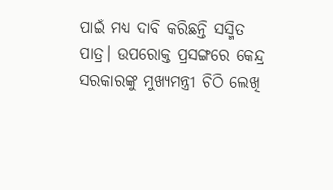ପାଇଁ ମଧ୍ୟ ଦାବି କରିଛନ୍ତି ସସ୍ମିତ ପାତ୍ର। ଉପରୋକ୍ତ ପ୍ରସଙ୍ଗରେ କେନ୍ଦ୍ର ସରକାରଙ୍କୁ ମୁଖ୍ୟମନ୍ତ୍ରୀ ଚିଠି ଲେଖି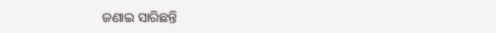ଜଣାଇ ସାରିଛନ୍ତି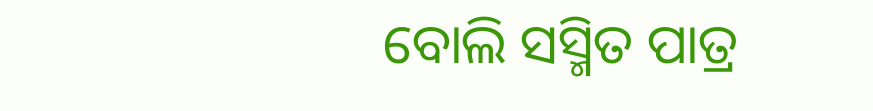ବୋଲି ସସ୍ମିତ ପାତ୍ର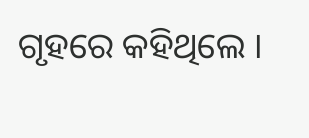ଗୃହରେ କହିଥିଲେ ।